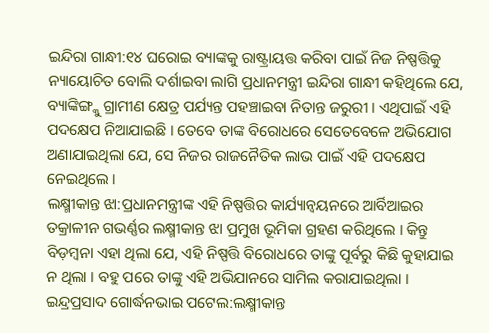ଇନ୍ଦିରା ଗାନ୍ଧୀ:୧୪ ଘରୋଇ ବ୍ୟାଙ୍କକୁ ରାଷ୍ଟ୍ରାୟତ୍ତ କରିବା ପାଇଁ ନିଜ ନିଷ୍ପତ୍ତିକୁ ନ୍ୟାୟୋଚିତ ବୋଲି ଦର୍ଶାଇବା ଲାଗି ପ୍ରଧାନମନ୍ତ୍ରୀ ଇନ୍ଦିରା ଗାନ୍ଧୀ କହିଥିଲେ ଯେ, ବ୍ୟାଙ୍କିଙ୍ଗ୍କୁ ଗ୍ରାମୀଣ କ୍ଷେତ୍ର ପର୍ଯ୍ୟନ୍ତ ପହଞ୍ଚାଇବା ନିତାନ୍ତ ଜରୁରୀ । ଏଥିପାଇଁ ଏହି ପଦକ୍ଷେପ ନିଆଯାଇଛି । ତେବେ ତାଙ୍କ ବିରୋଧରେ ସେତେବେଳେ ଅଭିଯୋଗ ଅଣାଯାଇଥିଲା ଯେ, ସେ ନିଜର ରାଜନୈତିକ ଲାଭ ପାଇଁ ଏହି ପଦକ୍ଷେପ ନେଇଥିଲେ ।
ଲକ୍ଷ୍ମୀକାନ୍ତ ଝା:ପ୍ରଧାନମନ୍ତ୍ରୀଙ୍କ ଏହି ନିଷ୍ପତ୍ତିର କାର୍ଯ୍ୟାନ୍ୱୟନରେ ଆର୍ବିଆଇର ତକ୍ରାଳୀନ ଗଭର୍ଣ୍ଣର ଲକ୍ଷ୍ମୀକାନ୍ତ ଝା ପ୍ରମୁଖ ଭୂମିକା ଗ୍ରହଣ କରିଥିଲେ । କିନ୍ତୁ ବିଡ଼ମ୍ବନା ଏହା ଥିଲା ଯେ, ଏହି ନିଷ୍ପତ୍ତି ବିରୋଧରେ ତାଙ୍କୁ ପୂର୍ବରୁ କିଛି କୁହାଯାଇ ନ ଥିଲା । ବହୁ ପରେ ତାଙ୍କୁ ଏହି ଅଭିଯାନରେ ସାମିଲ କରାଯାଇଥିଲା ।
ଇନ୍ଦ୍ରପ୍ରସାଦ ଗୋର୍ଦ୍ଧନଭାଇ ପଟେଲ:ଲକ୍ଷ୍ମୀକାନ୍ତ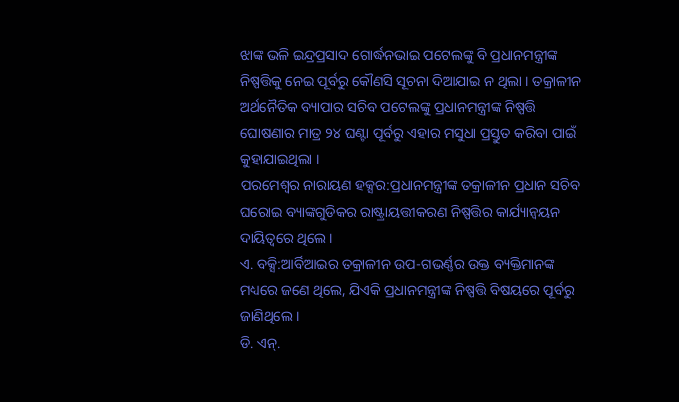ଝାଙ୍କ ଭଳି ଇନ୍ଦ୍ରପ୍ରସାଦ ଗୋର୍ଦ୍ଧନଭାଇ ପଟେଲଙ୍କୁ ବି ପ୍ରଧାନମନ୍ତ୍ରୀଙ୍କ ନିଷ୍ପତ୍ତିକୁ ନେଇ ପୂର୍ବରୁ କୌଣସି ସୂଚନା ଦିଆଯାଇ ନ ଥିଲା । ତକ୍ରାଳୀନ ଅର୍ଥନୈତିକ ବ୍ୟାପାର ସଚିବ ପଟେଲଙ୍କୁ ପ୍ରଧାନମନ୍ତ୍ରୀଙ୍କ ନିଷ୍ପତ୍ତି ଘୋଷଣାର ମାତ୍ର ୨୪ ଘଣ୍ଟା ପୂର୍ବରୁ ଏହାର ମସୁଧା ପ୍ରସ୍ତୁତ କରିବା ପାଇଁ କୁହାଯାଇଥିଲା ।
ପରମେଶ୍ୱର ନାରାୟଣ ହକ୍ସର:ପ୍ରଧାନମନ୍ତ୍ରୀଙ୍କ ତକ୍ରାଳୀନ ପ୍ରଧାନ ସଚିବ ଘରୋଇ ବ୍ୟାଙ୍କଗୁଡିକର ରାଷ୍ଟ୍ରାୟତ୍ତୀକରଣ ନିଷ୍ପତ୍ତିର କାର୍ଯ୍ୟାନ୍ୱୟନ ଦାୟିତ୍ୱରେ ଥିଲେ ।
ଏ. ବକ୍ସି:ଆର୍ବିଆଇର ତକ୍ରାଳୀନ ଉପ-ଗଭର୍ଣ୍ଣର ଉକ୍ତ ବ୍ୟକ୍ତିମାନଙ୍କ ମଧ୍ୟରେ ଜଣେ ଥିଲେ, ଯିଏକି ପ୍ରଧାନମନ୍ତ୍ରୀଙ୍କ ନିଷ୍ପତ୍ତି ବିଷୟରେ ପୂର୍ବରୁ ଜାଣିଥିଲେ ।
ଡି. ଏନ୍.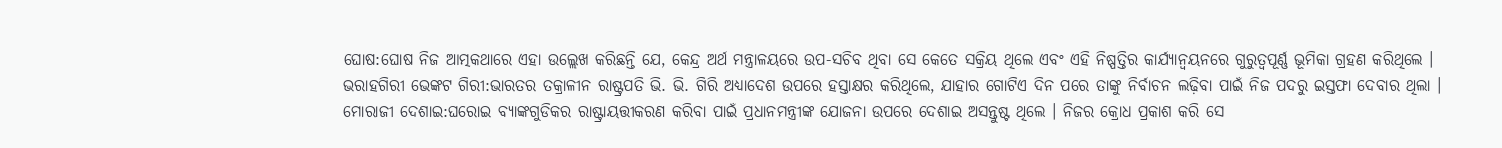ଘୋଷ:ଘୋଷ ନିଜ ଆତ୍ମକଥାରେ ଏହା ଉଲ୍ଲେଖ କରିଛନ୍ତି ଯେ, କେନ୍ଦ୍ର ଅର୍ଥ ମନ୍ତ୍ରାଳୟରେ ଉପ-ସଚିବ ଥିବା ସେ କେତେ ସକ୍ରିୟ ଥିଲେ ଏବଂ ଏହି ନିଷ୍ପତ୍ତିର କାର୍ଯ୍ୟାନ୍ୱୟନରେ ଗୁରୁତ୍ୱପୂର୍ଣ୍ଣ ଭୂମିକା ଗ୍ରହଣ କରିଥିଲେ ।
ଭରାହଗିରୀ ଭେଙ୍କଟ ଗିରୀ:ଭାରତର ତକ୍ରାଳୀନ ରାଷ୍ଟ୍ରପତି ଭି. ଭି. ଗିରି ଅଧ୍ୟାଦେଶ ଉପରେ ହସ୍ତାକ୍ଷର କରିଥିଲେ, ଯାହାର ଗୋଟିଏ ଦିନ ପରେ ତାଙ୍କୁ ନିର୍ବାଚନ ଲଢ଼ିବା ପାଇଁ ନିଜ ପଦରୁ ଇସ୍ତଫା ଦେବାର ଥିଲା ।
ମୋରାଜୀ ଦେଶାଇ:ଘରୋଇ ବ୍ୟାଙ୍କଗୁଡିକର ରାଷ୍ଟ୍ରାୟତ୍ତୀକରଣ କରିବା ପାଇଁ ପ୍ରଧାନମନ୍ତ୍ରୀଙ୍କ ଯୋଜନା ଉପରେ ଦେଶାଇ ଅସନ୍ତୁଷ୍ଟ ଥିଲେ । ନିଜର କ୍ରୋଧ ପ୍ରକାଶ କରି ସେ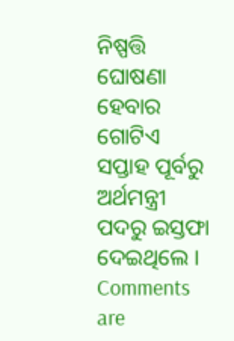ନିଷ୍ପତ୍ତି ଘୋଷଣା ହେବାର ଗୋଟିଏ ସପ୍ତାହ ପୂର୍ବରୁ ଅର୍ଥମନ୍ତ୍ରୀ ପଦରୁ ଇସ୍ତଫା ଦେଇଥିଲେ ।
Comments are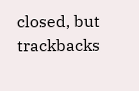closed, but trackbacks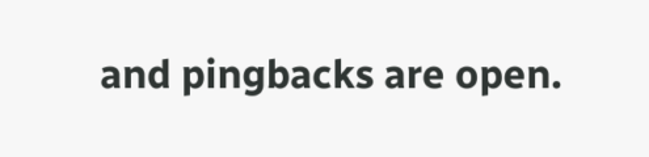and pingbacks are open.